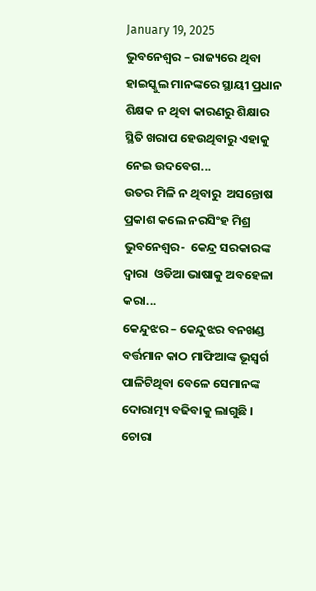January 19, 2025
ଭୁବନେଶ୍ୱର – ରାଜ୍ୟରେ ଥିବା ହାଇସ୍କୁଲ ମାନଙ୍କରେ ସ୍ଥାୟୀ ପ୍ରଧାନ ଶିକ୍ଷକ ନ ଥିବା କାରଣରୁ ଶିକ୍ଷାର ସ୍ଥିତି ଖରାପ ହେଉଥିବାରୁ ଏହାକୁ ନେଇ ଉଦବେଗ...
ଉତର ମିଳି ନ ଥିବାରୁ  ଅସନ୍ତୋଷ ପ୍ରକାଶ କଲେ ନରସିଂହ ମିଶ୍ର ଭୁବନେଶ୍ୱର-  କେନ୍ଦ୍ର ସରକାରଙ୍କ ଦ୍ୱାରା  ଓଡିଆ ଭାଷାକୁ ଅବହେଳା କରା...
କେନ୍ଦୁଝର – କେନ୍ଦୁଝର ବନଖଣ୍ଡ ବର୍ତ୍ତମାନ କାଠ ମାଫିଆଙ୍କ ଭୂସ୍ବର୍ଗ ପାଳିଟିଥିବା ବେଳେ ସେମାନଙ୍କ ଦୋରାତ୍ମ୍ୟ ବଢିବାକୁ ଲାଗୁଛି ।  ଚୋରା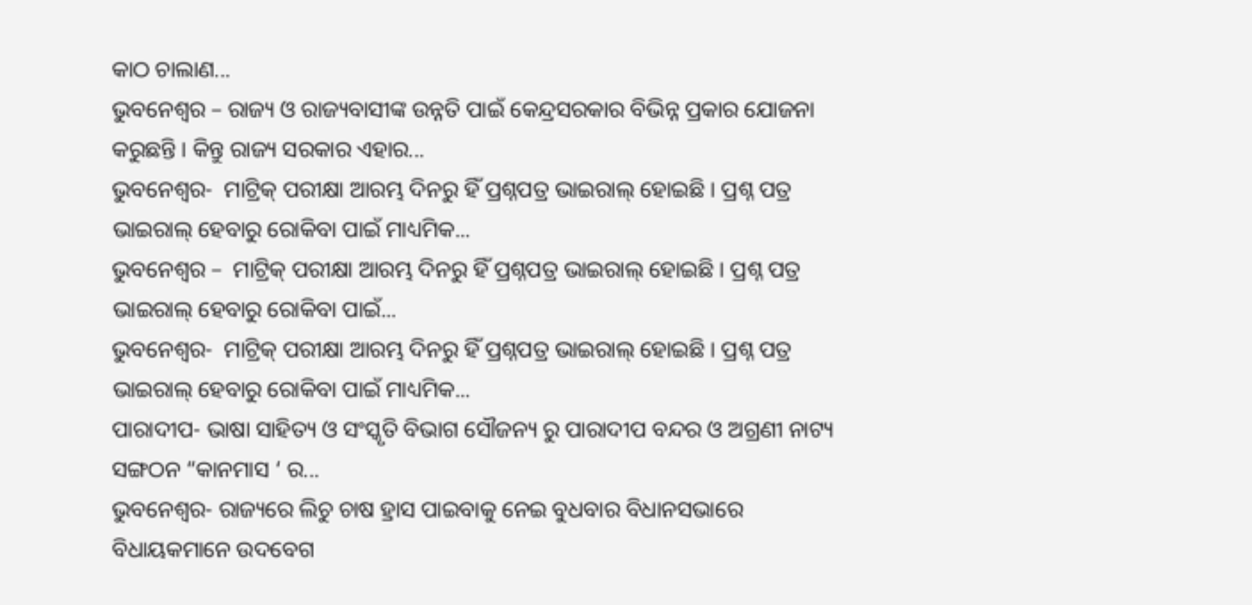କାଠ ଚାଲାଣ...
ଭୁବନେଶ୍ୱର – ରାଜ୍ୟ ଓ ରାଜ୍ୟବାସୀଙ୍କ ଉନ୍ନତି ପାଇଁ କେନ୍ଦ୍ରସରକାର ବିଭିନ୍ନ ପ୍ରକାର ଯୋଜନା କରୁଛନ୍ତି । କିନ୍ତୁ ରାଜ୍ୟ ସରକାର ଏହାର...
ଭୁବନେଶ୍ୱର-  ମାଟ୍ରିକ୍ ପରୀକ୍ଷା ଆରମ୍ଭ ଦିନରୁ ହିଁ ପ୍ରଶ୍ନପତ୍ର ଭାଇରାଲ୍ ହୋଇଛି । ପ୍ରଶ୍ନ ପତ୍ର ଭାଇରାଲ୍ ହେବାରୁ ରୋକିବା ପାଇଁ ମାଧ୍ୟମିକ...
ଭୁବନେଶ୍ୱର –  ମାଟ୍ରିକ୍ ପରୀକ୍ଷା ଆରମ୍ଭ ଦିନରୁ ହିଁ ପ୍ରଶ୍ନପତ୍ର ଭାଇରାଲ୍ ହୋଇଛି । ପ୍ରଶ୍ନ ପତ୍ର ଭାଇରାଲ୍ ହେବାରୁ ରୋକିବା ପାଇଁ...
ଭୁବନେଶ୍ୱର-  ମାଟ୍ରିକ୍ ପରୀକ୍ଷା ଆରମ୍ଭ ଦିନରୁ ହିଁ ପ୍ରଶ୍ନପତ୍ର ଭାଇରାଲ୍ ହୋଇଛି । ପ୍ରଶ୍ନ ପତ୍ର ଭାଇରାଲ୍ ହେବାରୁ ରୋକିବା ପାଇଁ ମାଧ୍ୟମିକ...
ପାରାଦୀପ- ଭାଷା ସାହିତ୍ୟ ଓ ସଂସ୍କୃତି ବିଭାଗ ସୌଜନ୍ୟ ରୁ ପାରାଦୀପ ବନ୍ଦର ଓ ଅଗ୍ରଣୀ ନାଟ୍ୟ ସଙ୍ଗଠନ “କାନମାସ ‘ ର...
ଭୁବନେଶ୍ୱର- ରାଜ୍ୟରେ ଲିଚୁ ଚାଷ ହ୍ରାସ ପାଇବାକୁ ନେଇ ବୁଧବାର ବିଧାନସଭାରେ ବିଧାୟକମାନେ ଉଦବେଗ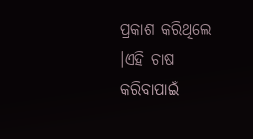ପ୍ରକାଶ କରିଥିଲେ ।ଏହି ଚାଷ କରିବାପାଇଁ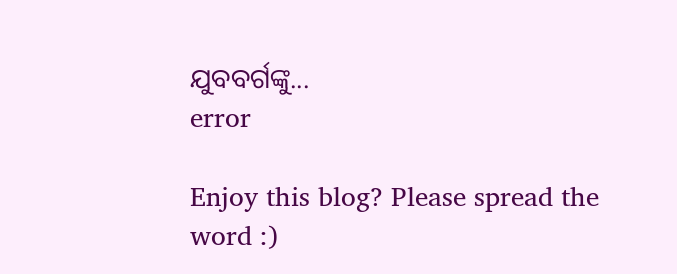ଯୁବବର୍ଗଙ୍କୁ...
error

Enjoy this blog? Please spread the word :)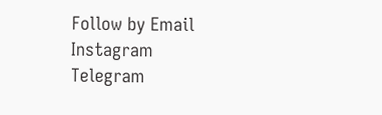Follow by Email
Instagram
Telegram